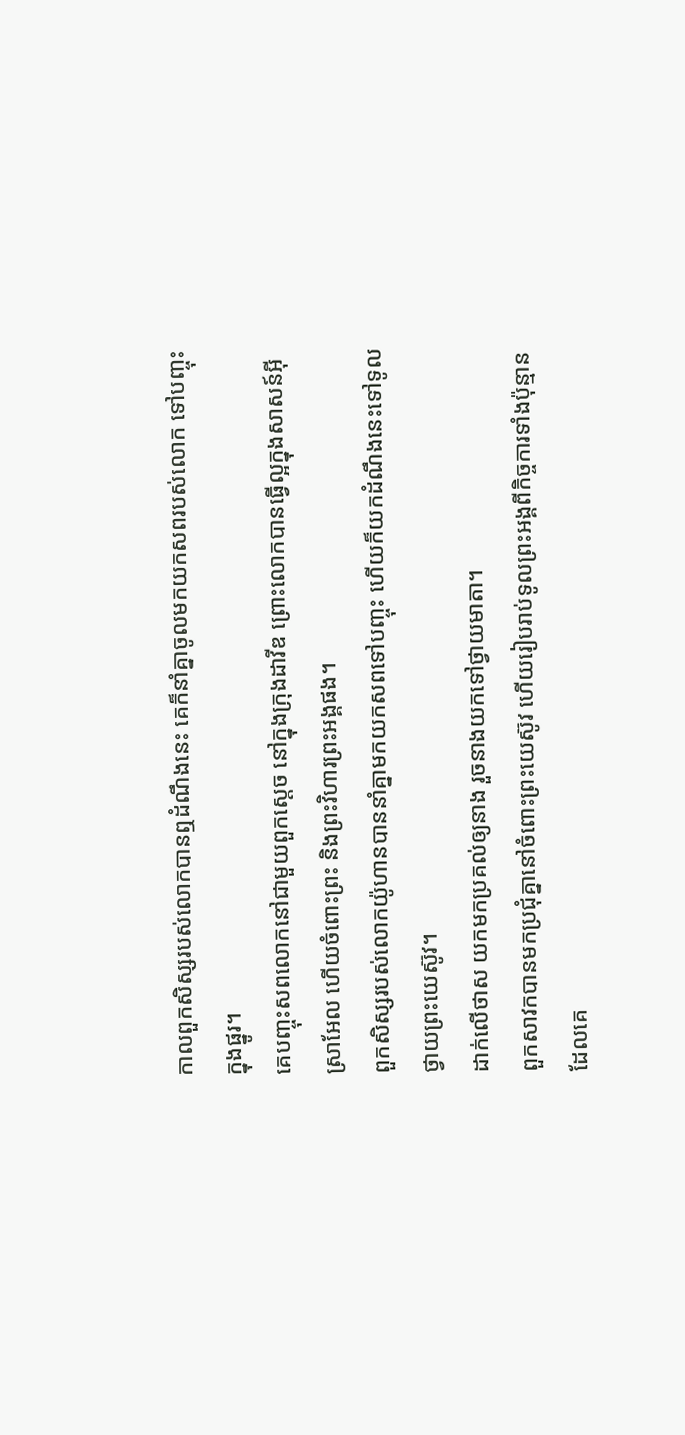កាលពួកសិស្សរបស់លោកបានឮដំណឹងនេះ គេក៏នាំគ្នាចូលមកយកសពរបស់លោក ទៅបញ្ចុះក្នុងផ្នូរ។
គេបញ្ចុះសពលោកនៅជាមួយពួកស្តេច នៅក្នុងក្រុងដាវីឌ ព្រោះលោកបានធ្វើល្អក្នុងសាសន៍អ៊ីស្រាអែល ហើយចំពោះព្រះ និងព្រះវិហារព្រះអង្គផង។
ពួកសិស្សរបស់លោកយ៉ូហានបាននាំគ្នាមកយកសពទៅបញ្ចុះ ហើយក៏យកដំណឹងនេះទៅទូលថ្វាយព្រះយេស៊ូវ។
ដាក់លើថាស យកមកប្រគល់ឲ្យនាង រួចនាងយកទៅថ្វាយមាតា។
ពួកសាវកបានមកប្រជុំគ្នានៅចំពោះព្រះយេស៊ូវ ហើយរៀបរាប់ទូលព្រះអង្គពីកិច្ចការទាំងប៉ុន្មានដែលគេ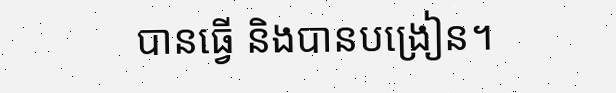បានធ្វើ និងបានបង្រៀន។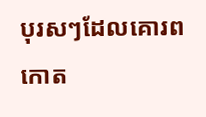បុរសៗដែលគោរពកោត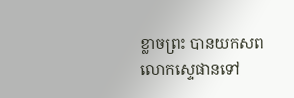ខ្លាចព្រះ បានយកសពលោកស្ទេផានទៅ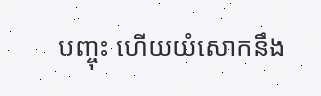បញ្ចុះ ហើយយំសោកនឹង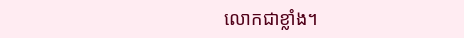លោកជាខ្លាំង។